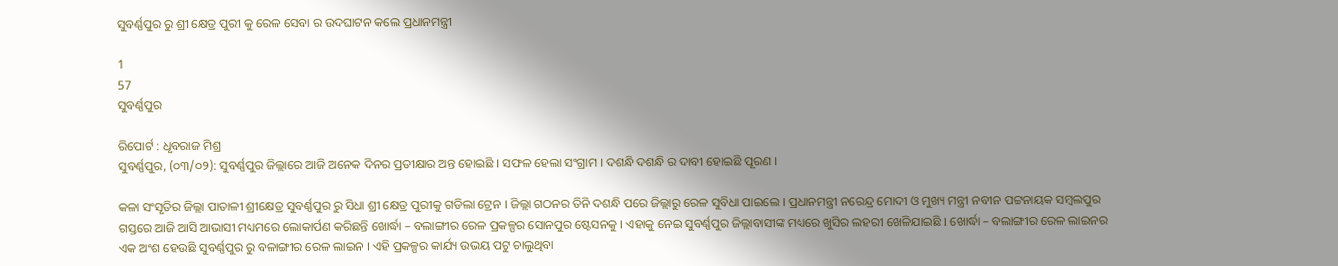ସୁବର୍ଣ୍ଣପୁର ରୁ ଶ୍ରୀ କ୍ଷେତ୍ର ପୁରୀ କୁ ରେଳ ସେବା ର ଉଦଘାଟନ କଲେ ପ୍ରଧାନମନ୍ତ୍ରୀ

1
57
ସୁବର୍ଣ୍ଣପୁର

ରିପୋର୍ଟ : ଧୃବରାଜ ମିଶ୍ର
ସୁବର୍ଣ୍ଣପୁର, (୦୩/୦୨): ସୁବର୍ଣ୍ଣପୁର ଜିଲ୍ଲାରେ ଆଜି ଅନେକ ଦିନର ପ୍ରତୀକ୍ଷାର ଅନ୍ତ ହୋଇଛି । ସଫଳ ହେଲା ସଂଗ୍ରାମ । ଦଶନ୍ଧି ଦଶନ୍ଧି ର ଦାବୀ ହୋଇଛି ପୂରଣ ।

କଳା ସଂସୃତିର ଜିଲ୍ଲା ପାତାଳୀ ଶ୍ରୀକ୍ଷେତ୍ର ସୁବର୍ଣ୍ଣପୁର ରୁ ସିଧା ଶ୍ରୀ କ୍ଷେତ୍ର ପୁରୀକୁ ଗଡିଲା ଟ୍ରେନ । ଜିଲ୍ଲା ଗଠନର ତିନି ଦଶନ୍ଧି ପରେ ଜିଲ୍ଲାରୁ ରେଳ ସୁବିଧା ପାଇଲେ । ପ୍ରଧାନମନ୍ତ୍ରୀ ନରେନ୍ଦ୍ର ମୋଦୀ ଓ ମୁଖ୍ୟ ମନ୍ତ୍ରୀ ନବୀନ ପଟ୍ଟନାୟକ ସମ୍ବଲପୁର ଗସ୍ତରେ ଆଜି ଆସି ଆଭାସୀ ମଧ୍ୟମରେ ଲୋକାର୍ପଣ କରିଛନ୍ତି ଖୋର୍ଦ୍ଧା – ବଲାଙ୍ଗୀର ରେଳ ପ୍ରକଳ୍ପର ସୋନପୁର ଷ୍ଟେସନକୁ । ଏହାକୁ ନେଇ ସୁବର୍ଣ୍ଣପୁର ଜିଲ୍ଲାବାସୀଙ୍କ ମଧ୍ୟରେ ଖୁସିର ଲହରୀ ଖେଳିଯାଇଛି l ଖୋର୍ଦ୍ଧା – ବଲାଙ୍ଗୀର ରେଳ ଲାଇନର ଏକ ଅଂଶ ହେଉଛି ସୁବର୍ଣ୍ଣପୁର ରୁ ବଳାଙ୍ଗୀର ରେଳ ଲାଇନ । ଏହି ପ୍ରକଳ୍ପର କାର୍ଯ୍ୟ ଉଭୟ ପଟୁ ଚାଲୁଥିବା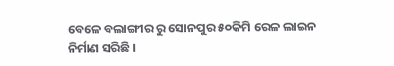ବେଳେ ବଲାଙ୍ଗୀର ରୁ ସୋନପୁର ୫୦କିମି ରେଳ ଲାଇନ ନିର୍ମାଣ ସରିଛି ।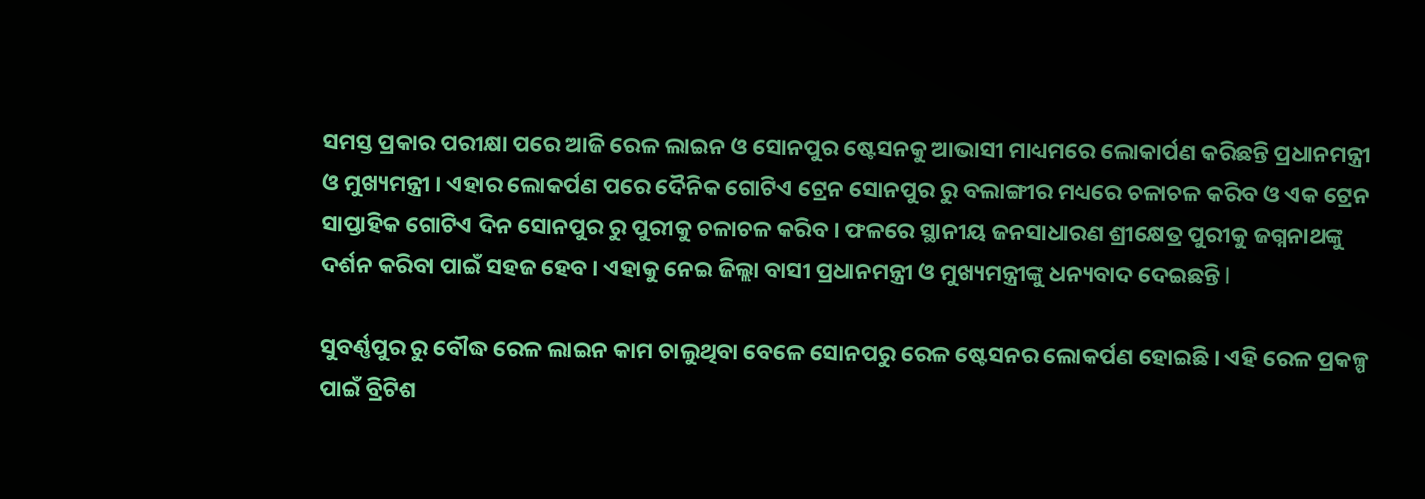ସମସ୍ତ ପ୍ରକାର ପରୀକ୍ଷା ପରେ ଆଜି ରେଳ ଲାଇନ ଓ ସୋନପୁର ଷ୍ଟେସନକୁ ଆଭାସୀ ମାଧ୍ୟମରେ ଲୋକାର୍ପଣ କରିଛନ୍ତି ପ୍ରଧାନମନ୍ତ୍ରୀ ଓ ମୁଖ୍ୟମନ୍ତ୍ରୀ । ଏହାର ଲୋକର୍ପଣ ପରେ ଦୈନିକ ଗୋଟିଏ ଟ୍ରେନ ସୋନପୁର ରୁ ବଲାଙ୍ଗୀର ମଧ୍ୟରେ ଚଳାଚଳ କରିବ ଓ ଏକ ଟ୍ରେନ ସାପ୍ତାହିକ ଗୋଟିଏ ଦିନ ସୋନପୁର ରୁ ପୁରୀକୁ ଚଳାଚଳ କରିବ । ଫଳରେ ସ୍ଥାନୀୟ ଜନସାଧାରଣ ଶ୍ରୀକ୍ଷେତ୍ର ପୁରୀକୁ ଜଗ୍ନନାଥଙ୍କୁ ଦର୍ଶନ କରିବା ପାଇଁ ସହଜ ହେବ । ଏହାକୁ ନେଇ ଜିଲ୍ଲା ବାସୀ ପ୍ରଧାନମନ୍ତ୍ରୀ ଓ ମୁଖ୍ୟମନ୍ତ୍ରୀଙ୍କୁ ଧନ୍ୟବାଦ ଦେଇଛନ୍ତି l

ସୁବର୍ଣ୍ଣପୁର ରୁ ବୌଦ୍ଧ ରେଳ ଲାଇନ କାମ ଚାଲୁଥିବା ବେଳେ ସୋନପରୁ ରେଳ ଷ୍ଟେସନର ଲୋକର୍ପଣ ହୋଇଛି । ଏହି ରେଳ ପ୍ରକଳ୍ପ ପାଇଁ ବ୍ରିଟିଶ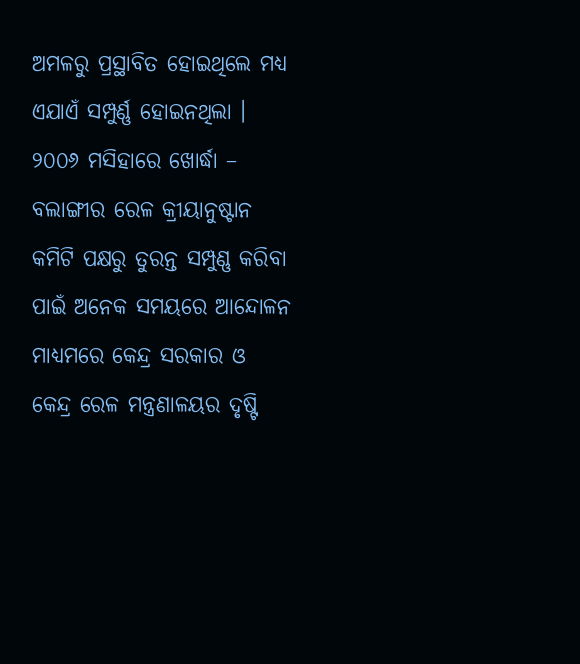ଅମଳରୁ ପ୍ରସ୍ଥାବିତ ହୋଇଥିଲେ ମଧ୍ୟ ଏଯାଏଁ ସମ୍ପୁର୍ଣ୍ଣ ହୋଇନଥିଲା । ୨୦୦୬ ମସିହାରେ ଖୋର୍ଦ୍ଧା – ବଲାଙ୍ଗୀର ରେଳ କ୍ରୀୟାନୁଷ୍ଟାନ କମିଟି ପକ୍ଷରୁ ତୁରନ୍ତ ସମ୍ପୁଣ୍ଣ କରିବା ପାଇଁ ଅନେକ ସମୟରେ ଆନ୍ଦୋଳନ ମାଧ୍ୟମରେ କେନ୍ଦ୍ର ସରକାର ଓ କେନ୍ଦ୍ର ରେଳ ମନ୍ତ୍ରଣାଳୟର ଦୃଷ୍ଟି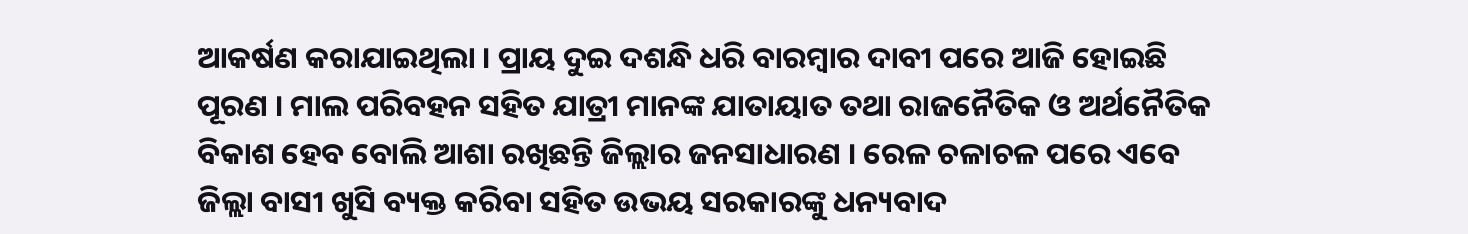ଆକର୍ଷଣ କରାଯାଇଥିଲା । ପ୍ରାୟ ଦୁଇ ଦଶନ୍ଧି ଧରି ବାରମ୍ବାର ଦାବୀ ପରେ ଆଜି ହୋଇଛି ପୂରଣ । ମାଲ ପରିବହନ ସହିତ ଯାତ୍ରୀ ମାନଙ୍କ ଯାତାୟାତ ତଥା ରାଜନୈତିକ ଓ ଅର୍ଥନୈତିକ ବିକାଶ ହେବ ବୋଲି ଆଶା ରଖିଛନ୍ତି ଜିଲ୍ଲାର ଜନସାଧାରଣ । ରେଳ ଚଳାଚଳ ପରେ ଏବେ ଜିଲ୍ଲା ବାସୀ ଖୁସି ବ୍ୟକ୍ତ କରିବା ସହିତ ଉଭୟ ସରକାରଙ୍କୁ ଧନ୍ୟବାଦ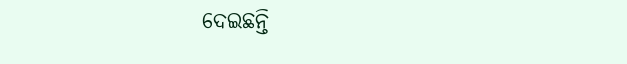ଦେଇଛନ୍ତି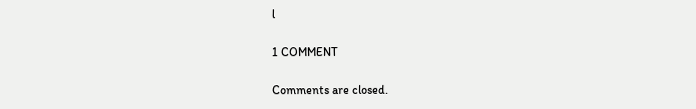l

1 COMMENT

Comments are closed.